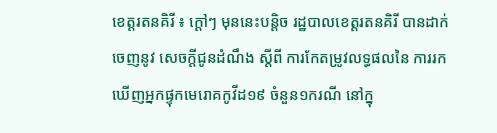ខេត្តរតនគិរី ៖ ក្តៅៗ មុននេះបន្តិច រដ្ឋបាលខេត្តរតនគិរី បានដាក់ចេញនូវ សេចក្តីជូនដំណឹង ស្តីពី ការកែតម្រូវលទ្ធផលនៃ ការរកឃើញអ្នកផ្ទុកមេរោគកូវីដ១៩ ចំនួន១ករណី នៅក្នុ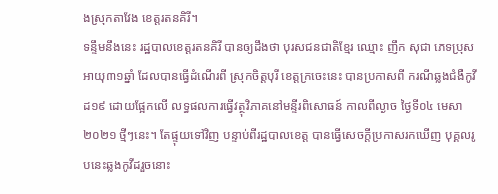ងស្រុកតាវែង ខេត្តរតនគិរី។
ទន្ទឹមនឹងនេះ រដ្ឋបាលខេត្តរតនគិរី បានឲ្យដឹងថា បុរសជនជាតិខ្មែរ ឈ្មោះ ញឹក សុជា ភេទប្រុស អាយុ៣១ឆ្នាំ ដែលបានធ្វើដំណើរពី ស្រុកចិត្តបុរី ខេត្តក្រចេះនេះ បានប្រកាសពី ករណីឆ្លងជំងឺកូវីដ១៩ ដោយផ្អែកលើ លទ្ធផលការធ្វើវត្ថុវិភាគនៅមន្ទីរពិសោធន៍ កាលពីល្ងាច ថ្ងៃទី០៤ មេសា ២០២១ ថ្មីៗនេះ។ តែផ្ទុយទៅវិញ បន្ទាប់ពីរដ្ឋបាលខេត្ត បានធ្វើសេចក្តីប្រកាសរកឃើញ បុគ្គលរូបនេះឆ្លងកូវីដរួចនោះ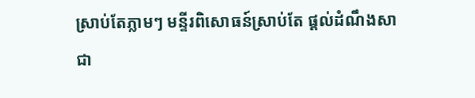ស្រាប់តែភ្លាមៗ មន្ទីរពិសោធន៍ស្រាប់តែ ផ្តល់ដំណឹងសាជា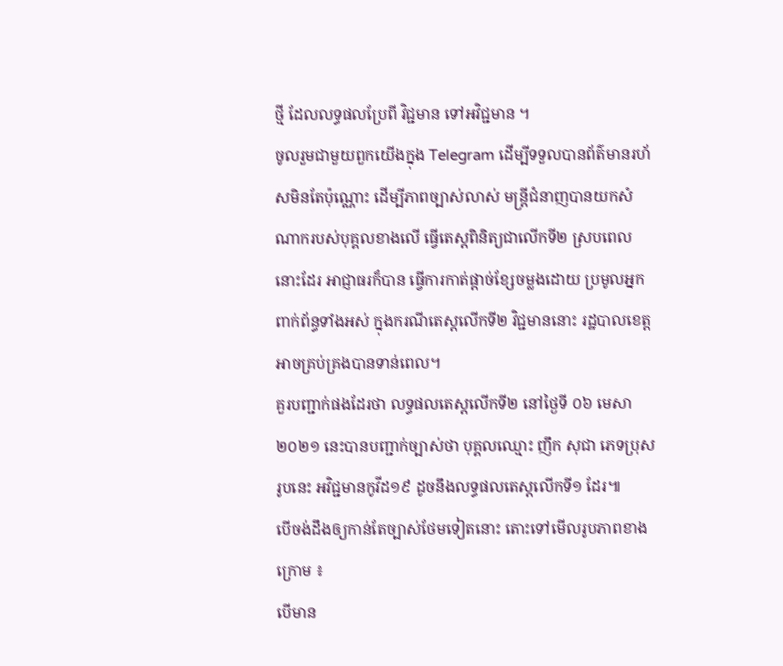ថ្មី ដែលលទ្ធផលប្រែពី វិជ្ជមាន ទៅអវិជ្ជមាន ។
ចូលរួមជាមួយពួកយើងក្នុង Telegram ដើម្បីទទួលបានព័ត៌មានរហ័សមិនតែប៉ុណ្ណោះ ដើម្បីភាពច្បាស់លាស់ មន្ត្រីជំនាញបានយកសំណាករបស់បុគ្គលខាងលើ ធ្វើតេស្តពិនិត្យជាលើកទី២ ស្របពេលនោះដែរ អាជ្ញាធរក៏បាន ធ្វើការកាត់ផ្តាច់ខ្សែចម្លងដោយ ប្រមូលអ្នកពាក់ព័ន្ធទាំងអស់ ក្នុងករណីតេស្តលើកទី២ វិជ្ជមាននោះ រដ្ឋបាលខេត្ត អាចគ្រប់គ្រងបានទាន់ពេល។
គួរបញ្ជាក់ផងដែរថា លទ្ធផលតេស្តលើកទី២ នៅថ្ងៃទី ០៦ មេសា ២០២១ នេះបានបញ្ជាក់ច្បាស់ថា បុគ្គលឈ្មោះ ញឹក សុជា ភេទប្រុស រូបនេះ អវិជ្ជមានកូវីដ១៩ ដូចនឹងលទ្ធផលតេស្តលើកទី១ ដែរ៕
បើចង់ដឹងឲ្យកាន់តែច្បាស់ថែមទៀតនោះ តោះទៅមើលរូបភាពខាងក្រោម ៖
បើមាន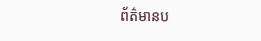ព័ត៌មានប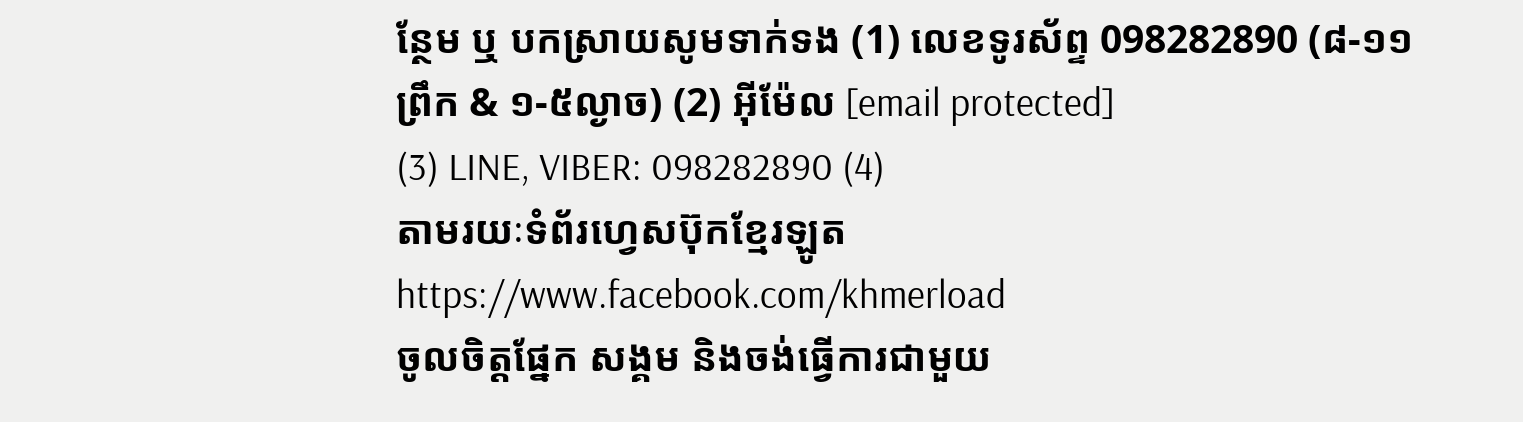ន្ថែម ឬ បកស្រាយសូមទាក់ទង (1) លេខទូរស័ព្ទ 098282890 (៨-១១ព្រឹក & ១-៥ល្ងាច) (2) អ៊ីម៉ែល [email protected]
(3) LINE, VIBER: 098282890 (4)
តាមរយៈទំព័រហ្វេសប៊ុកខ្មែរឡូត https://www.facebook.com/khmerload
ចូលចិត្តផ្នែក សង្គម និងចង់ធ្វើការជាមួយ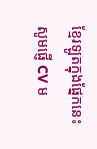ខ្មែរឡូតក្នុងផ្នែកនេះ សូមផ្ញើ CV ម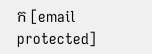ក [email protected]